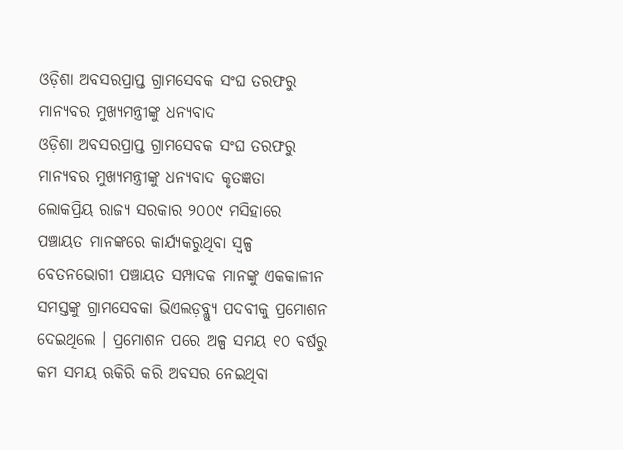ଓଡ଼ିଶା ଅବସରପ୍ରାପ୍ତ ଗ୍ରାମସେବକ ସଂଘ ତରଫରୁ ମାନ୍ୟବର ମୁଖ୍ୟମନ୍ତ୍ରୀଙ୍କୁ ଧନ୍ୟବାଦ
ଓଡ଼ିଶା ଅବସରପ୍ରାପ୍ତ ଗ୍ରାମସେବକ ସଂଘ ତରଫରୁ ମାନ୍ୟବର ମୁଖ୍ୟମନ୍ତ୍ରୀଙ୍କୁ ଧନ୍ୟବାଦ କୃତଜ୍ଞତା
ଲୋକପ୍ରିୟ ରାଜ୍ୟ ସରକାର ୨୦୦୯ ମସିହାରେ ପଞ୍ଚାୟତ ମାନଙ୍କରେ କାର୍ଯ୍ୟକରୁଥିବା ସ୍ଵଳ୍ପ ବେତନଭୋଗୀ ପଞ୍ଚାୟତ ସମ୍ପାଦକ ମାନଙ୍କୁ ଏକକାଳୀନ ସମସ୍ତଙ୍କୁ ଗ୍ରାମସେବକା ଭିଏଲଡ଼ବ୍ଲ୍ୟୁ ପଦବୀକୁ ପ୍ରମୋଶନ ଦେଇଥିଲେ । ପ୍ରମୋଶନ ପରେ ଅଳ୍ପ ସମୟ ୧୦ ବର୍ଷରୁ କମ ସମୟ ଋକିରି କରି ଅବସର ନେଇଥିବା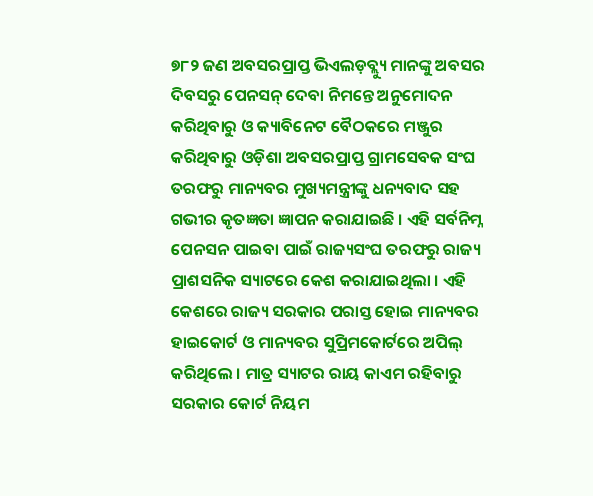୭୮୨ ଜଣ ଅବସରପ୍ରାପ୍ତ ଭିଏଲଡ଼ବ୍ଲ୍ୟୁ ମାନଙ୍କୁ ଅବସର ଦିବସରୁ ପେନସନ୍ ଦେବା ନିମନ୍ତେ ଅନୁମୋଦନ କରିଥିବାରୁ ଓ କ୍ୟାବିନେଟ ବୈଠକରେ ମଞ୍ଜୁର କରିଥିବାରୁ ଓଡ଼ିଶା ଅବସରପ୍ରାପ୍ତ ଗ୍ରାମସେବକ ସଂଘ ତରଫରୁ ମାନ୍ୟବର ମୁଖ୍ୟମନ୍ତ୍ରୀଙ୍କୁ ଧନ୍ୟବାଦ ସହ ଗଭୀର କୃତଜ୍ଞତା ଜ୍ଞାପନ କରାଯାଇଛି । ଏହି ସର୍ବନିମ୍ନ ପେନସନ ପାଇବା ପାଇଁ ରାଜ୍ୟସଂଘ ତରଫରୁ ରାଜ୍ୟ ପ୍ରାଶସନିକ ସ୍ୟାଟରେ କେଶ କରାଯାଇଥିଲା । ଏହି କେଶରେ ରାଜ୍ୟ ସରକାର ପରାସ୍ତ ହୋଇ ମାନ୍ୟବର ହାଇକୋର୍ଟ ଓ ମାନ୍ୟବର ସୁପ୍ରିମକୋର୍ଟରେ ଅପିଲ୍ କରିଥିଲେ । ମାତ୍ର ସ୍ୟାଟର ରାୟ କାଏମ ରହିବାରୁ ସରକାର କୋର୍ଟ ନିୟମ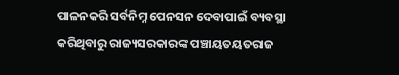ପାଳନକରି ସର୍ବନିମ୍ନ ପେନସନ ଦେବାପାଇଁ ବ୍ୟବସ୍ଥା କରିଥିବାରୁ ରାଜ୍ୟସରକାରଙ୍କ ପଞ୍ଚାୟତୟତରାଜ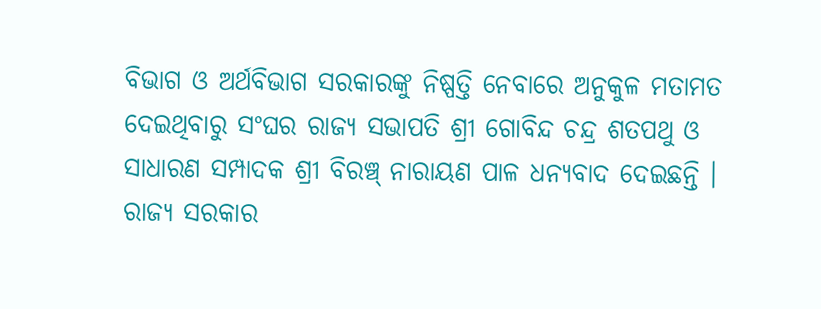ବିଭାଗ ଓ ଅର୍ଥବିଭାଗ ସରକାରଙ୍କୁ ନିଷ୍ପତ୍ତି ନେବାରେ ଅନୁକୁଳ ମତାମତ ଦେଇଥିବାରୁ ସଂଘର ରାଜ୍ୟ ସଭାପତି ଶ୍ରୀ ଗୋବିନ୍ଦ ଚନ୍ଦ୍ର ଶତପଥୁ ଓ ସାଧାରଣ ସମ୍ପାଦକ ଶ୍ରୀ ବିରଞ୍ଚ୍ ନାରାୟଣ ପାଳ ଧନ୍ୟବାଦ ଦେଇଛନ୍ତି । ରାଜ୍ୟ ସରକାର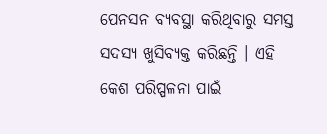ପେନସନ ବ୍ୟବସ୍ଥା କରିଥିବାରୁ ସମସ୍ତ ସଦସ୍ୟ ଖୁସିବ୍ୟକ୍ତ କରିଛନ୍ତି । ଏହି କେଶ ପରିପ୍ପଳନା ପାଇଁ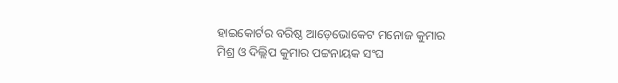ହାଇକୋର୍ଟର ବରିଷ୍ଠ ଆଡ଼େଭୋକେଟ ମନୋଜ କୁମାର ମିଶ୍ର ଓ ଦିଲ୍ଲିପ କୁମାର ପଟ୍ଟନାୟକ ସଂଘ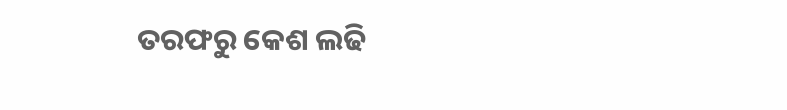ତରଫରୁ କେଶ ଲଢି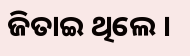ଜିତାଇ ଥିଲେ ।